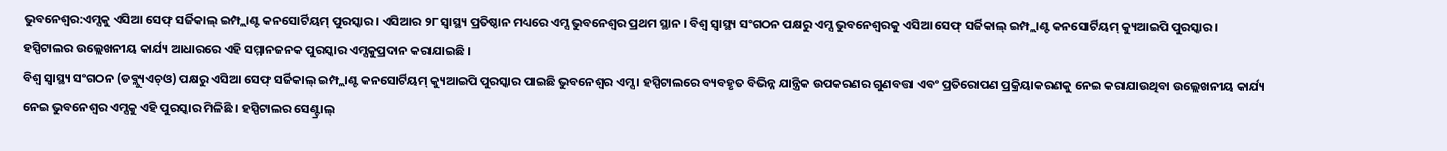ଭୁବନେଶ୍ବର:ଏମ୍ସକୁ ଏସିଆ ସେଫ୍ ସର୍ଜିକାଲ୍ ଇମ୍ପ୍ଲାଣ୍ଟ କନସୋର୍ଟିୟମ୍ ପୁରସ୍କାର । ଏସିଆର ୨୮ ସ୍ବାସ୍ଥ୍ୟ ପ୍ରତିଷ୍ଠାନ ମଧ୍ୟରେ ଏମ୍ସ ଭୁବନେଶ୍ୱର ପ୍ରଥମ ସ୍ଥାନ । ବିଶ୍ୱ ସ୍ୱାସ୍ଥ୍ୟ ସଂଗଠନ ପକ୍ଷରୁ ଏମ୍ସ ଭୁବନେଶ୍ଵରକୁ ଏସିଆ ସେଫ୍ ସର୍ଜିକାଲ୍ ଇମ୍ପ୍ଲାଣ୍ଟ କନସୋର୍ଟିୟମ୍ କ୍ୟୁଆଇପି ପୁରସ୍କାର । ହସ୍ପିଟାଲର ଉଲ୍ଲେଖନୀୟ କାର୍ଯ୍ୟ ଆଧାରରେ ଏହି ସମ୍ମାନଜନକ ପୁରସ୍କାର ଏମ୍ସକୁପ୍ରଦାନ କରାଯାଇଛି ।
ବିଶ୍ୱ ସ୍ୱାସ୍ଥ୍ୟ ସଂଗଠନ (ଡବ୍ଲ୍ୟୁଏଚ୍ଓ) ପକ୍ଷରୁ ଏସିଆ ସେଫ୍ ସର୍ଜିକାଲ୍ ଇମ୍ପ୍ଲାଣ୍ଟ କନସୋର୍ଟିୟମ୍ କ୍ୟୁଆଇପି ପୁରସ୍କାର ପାଇଛି ଭୁବନେଶ୍ଵର ଏମ୍ସ । ହସ୍ପିଟାଲରେ ବ୍ୟବହୃତ ବିଭିନ୍ନ ଯାନ୍ତ୍ରିକ ଉପକରଣର ଗୁଣବତ୍ତା ଏବଂ ପ୍ରତିରୋପଣ ପ୍ରକ୍ରିୟାକରଣକୁ ନେଇ କରାଯାଉଥିବା ଉଲ୍ଲେଖନୀୟ କାର୍ଯ୍ୟ ନେଇ ଭୁବନେଶ୍ଵର ଏମ୍ସକୁ ଏହି ପୁରସ୍କାର ମିଳିଛି । ହସ୍ପିଟାଲର ସେଣ୍ଟ୍ରାଲ୍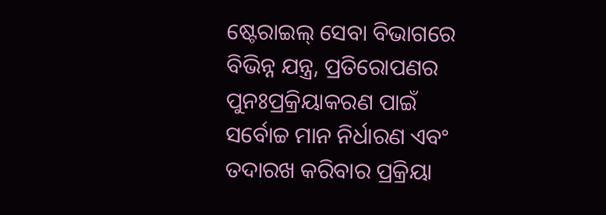ଷ୍ଟେରାଇଲ୍ ସେବା ବିଭାଗରେ ବିଭିନ୍ନ ଯନ୍ତ୍ର, ପ୍ରତିରୋପଣର ପୁନଃପ୍ରକ୍ରିୟାକରଣ ପାଇଁ ସର୍ବୋଚ୍ଚ ମାନ ନିର୍ଧାରଣ ଏବଂ ତଦାରଖ କରିବାର ପ୍ରକ୍ରିୟା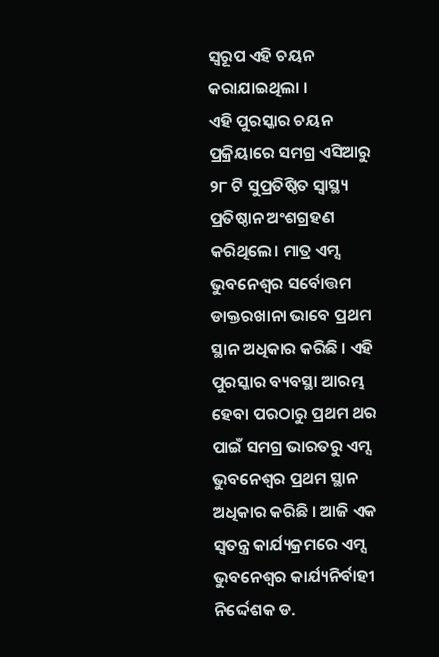ସ୍ବରୂପ ଏହି ଚୟନ କରାଯାଇଥିଲା ।
ଏହି ପୁରସ୍କାର ଚୟନ ପ୍ରକ୍ରିୟାରେ ସମଗ୍ର ଏସିଆରୁ ୨୮ ଟି ସୁପ୍ରତିଷ୍ଠିତ ସ୍ବାସ୍ଥ୍ୟ ପ୍ରତିଷ୍ଠାନ ଅଂଶଗ୍ରହଣ କରିଥିଲେ। ମାତ୍ର ଏମ୍ସ ଭୁବନେଶ୍ୱର ସର୍ବୋତ୍ତମ ଡାକ୍ତରଖାନା ଭାବେ ପ୍ରଥମ ସ୍ଥାନ ଅଧିକାର କରିଛି । ଏହି ପୁରସ୍କାର ବ୍ୟବସ୍ଥା ଆରମ୍ଭ ହେବା ପରଠାରୁ ପ୍ରଥମ ଥର ପାଇଁ ସମଗ୍ର ଭାରତରୁ ଏମ୍ସ ଭୁବନେଶ୍ୱର ପ୍ରଥମ ସ୍ଥାନ ଅଧିକାର କରିଛି । ଆଜି ଏକ ସ୍ବତନ୍ତ୍ର କାର୍ଯ୍ୟକ୍ରମରେ ଏମ୍ସ ଭୁବନେଶ୍ବର କାର୍ଯ୍ୟନିର୍ବାହୀ ନିର୍ଦ୍ଦେଶକ ଡ.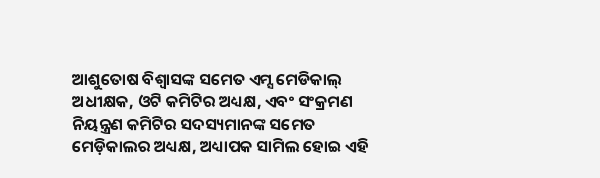ଆଶୁତୋଷ ବିଶ୍ବାସଙ୍କ ସମେତ ଏମ୍ସ ମେଡିକାଲ୍ ଅଧୀକ୍ଷକ, ଓଟି କମିଟିର ଅଧ୍ୟକ୍ଷ, ଏବଂ ସଂକ୍ରମଣ ନିୟନ୍ତ୍ରଣ କମିଟିର ସଦସ୍ୟମାନଙ୍କ ସମେତ ମେଡ଼ିକାଲର ଅଧ୍ୟକ୍ଷ, ଅଧ୍ୟାପକ ସାମିଲ ହୋଇ ଏହି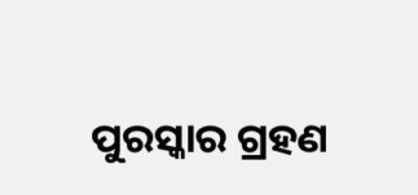ପୁରସ୍କାର ଗ୍ରହଣ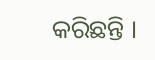କରିଛନ୍ତି ।